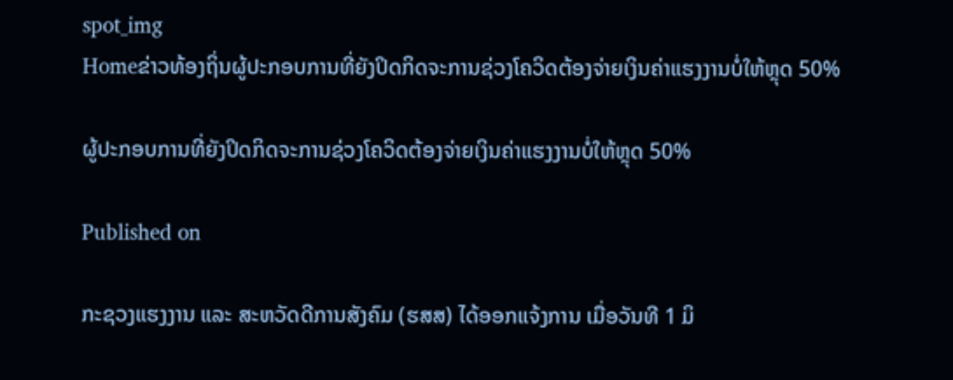spot_img
Homeຂ່າວທ້ອງຖິ່ນຜູ້ປະກອບການທີ່ຍັງປິດກິດຈະການຊ່ວງໂຄວິດຕ້ອງຈ່າຍເງິນຄ່າແຮງງານບໍ່ໃຫ້ຫຼຸດ 50%

ຜູ້ປະກອບການທີ່ຍັງປິດກິດຈະການຊ່ວງໂຄວິດຕ້ອງຈ່າຍເງິນຄ່າແຮງງານບໍ່ໃຫ້ຫຼຸດ 50%

Published on

ກະຊວງແຮງງານ ແລະ ສະຫວັດດີການສັງຄົມ (ຮສສ) ໄດ້ອອກແຈ້ງການ ເມື່ອວັນທີ 1 ມິ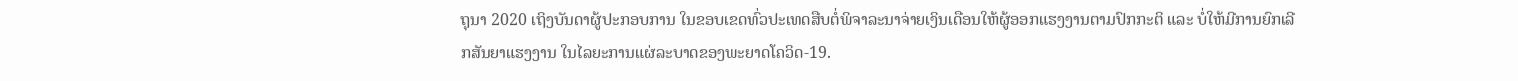ຖຸນາ 2020 ເຖິງບັນດາຜູ້ປະກອບການ ໃນຂອບເຂດທົ່ວປະເທດສືບຕໍ່ພິຈາລະນາຈ່າຍເງິນເດືອນໃຫ້ຜູ້ອອກແຮງງານຕາມປົກກະຕິ ແລະ ບໍ່ໃຫ້ມີການຍົກເລີກສັນຍາແຮງງານ ໃນໄລຍະການແຜ່ລະບາດຂອງພະຍາດໂຄວິດ-19.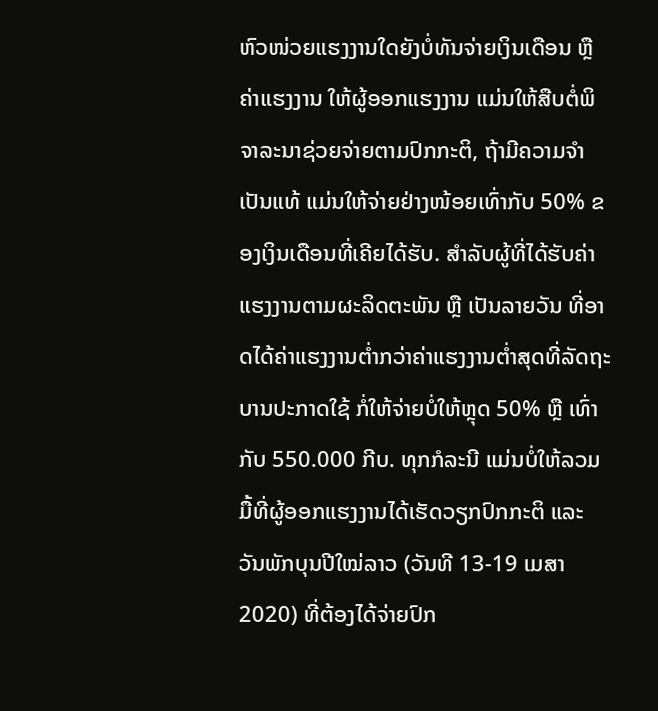ຫົວໜ່ວຍແຮງງານໃດຍັງບໍ່ທັນຈ່າຍເງິນເດືອນ ຫຼື ຄ່າແຮງງານ ໃຫ້ຜູ້ອອກແຮງງານ ແມ່ນໃຫ້ສືບຕໍ່ພິຈາລະນາຊ່ວຍຈ່າຍຕາມປົກກະຕິ, ຖ້າມີຄວາມຈໍາເປັນແທ້ ແມ່ນໃຫ້ຈ່າຍຢ່າງໜ້ອຍເທົ່າກັບ 50% ຂອງເງິນເດືອນທີ່ເຄີຍໄດ້ຮັບ. ສໍາລັບຜູ້ທີ່ໄດ້ຮັບຄ່າແຮງງານຕາມຜະລິດຕະພັນ ຫຼື ເປັນລາຍວັນ ທີ່ອາດໄດ້ຄ່າແຮງງານຕໍ່າກວ່າຄ່າແຮງງານຕໍ່າສຸດທີ່ລັດຖະບານປະກາດໃຊ້ ກໍ່ໃຫ້ຈ່າຍບໍ່ໃຫ້ຫຼຸດ 50% ຫຼື ເທົ່າກັບ 550.000 ກີບ. ທຸກກໍລະນີ ແມ່ນບໍ່ໃຫ້ລວມມື້ທີ່ຜູ້ອອກແຮງງານໄດ້ເຮັດວຽກປົກກະຕິ ແລະ ວັນພັກບຸນປີໃໝ່ລາວ (ວັນທີ 13-19 ເມສາ 2020) ທີ່ຕ້ອງໄດ້ຈ່າຍປົກ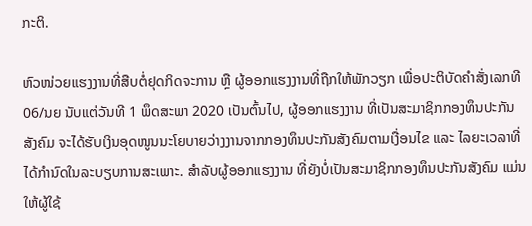ກະຕິ.

ຫົວໜ່ວຍແຮງງານທີ່ສືບຕໍ່ຢຸດກິດຈະການ ຫຼື ຜູ້ອອກແຮງງານທີ່ຖືກໃຫ້ພັກວຽກ ເພື່ອປະຕິບັດຄໍາສັ່ງເລກທີ 06/ນຍ ນັບແຕ່ວັນທີ 1 ພຶດສະພາ 2020 ເປັນຕົ້ນໄປ, ຜູ້ອອກແຮງງານ ທີ່ເປັນສະມາຊິກກອງທຶນປະກັນສັງຄົມ ຈະໄດ້ຮັບເງິນອຸດໜູນນະໂຍບາຍວ່າງງານຈາກກອງທຶນປະກັນສັງຄົມຕາມເງື່ອນໄຂ ແລະ ໄລຍະເວລາທີ່ໄດ້ກໍານົດໃນລະບຽບການສະເພາະ. ສໍາລັບຜູ້ອອກແຮງງານ ທີ່ຍັງບໍ່ເປັນສະມາຊິກກອງທຶນປະກັນສັງຄົມ ແມ່ນໃຫ້ຜູ້ໃຊ້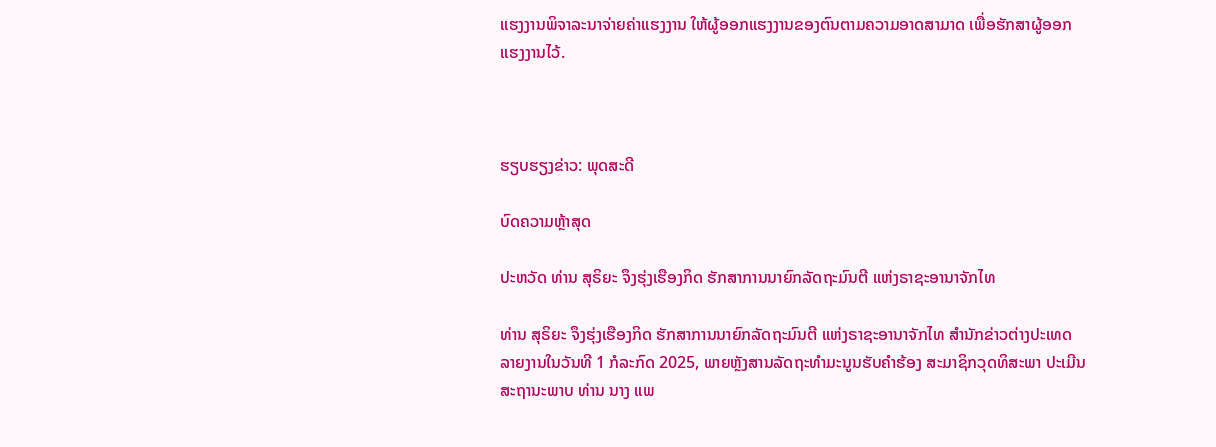ແຮງງານພິຈາລະນາຈ່າຍຄ່າແຮງງານ ໃຫ້ຜູ້ອອກແຮງງານຂອງຕົນຕາມຄວາມອາດສາມາດ ເພື່ອຮັກສາຜູ້ອອກແຮງງານໄວ້.



ຮຽບຮຽງຂ່າວ: ພຸດສະດີ

ບົດຄວາມຫຼ້າສຸດ

ປະຫວັດ ທ່ານ ສຸຣິຍະ ຈຶງຮຸ່ງເຮືອງກິດ ຮັກສາການນາຍົກລັດຖະມົນຕີ ແຫ່ງຣາຊະອານາຈັກໄທ

ທ່ານ ສຸຣິຍະ ຈຶງຮຸ່ງເຮືອງກິດ ຮັກສາການນາຍົກລັດຖະມົນຕີ ແຫ່ງຣາຊະອານາຈັກໄທ ສຳນັກຂ່າວຕ່າງປະເທດລາຍງານໃນວັນທີ 1 ກໍລະກົດ 2025, ພາຍຫຼັງສານລັດຖະທຳມະນູນຮັບຄຳຮ້ອງ ສະມາຊິກວຸດທິສະພາ ປະເມີນສະຖານະພາບ ທ່ານ ນາງ ແພ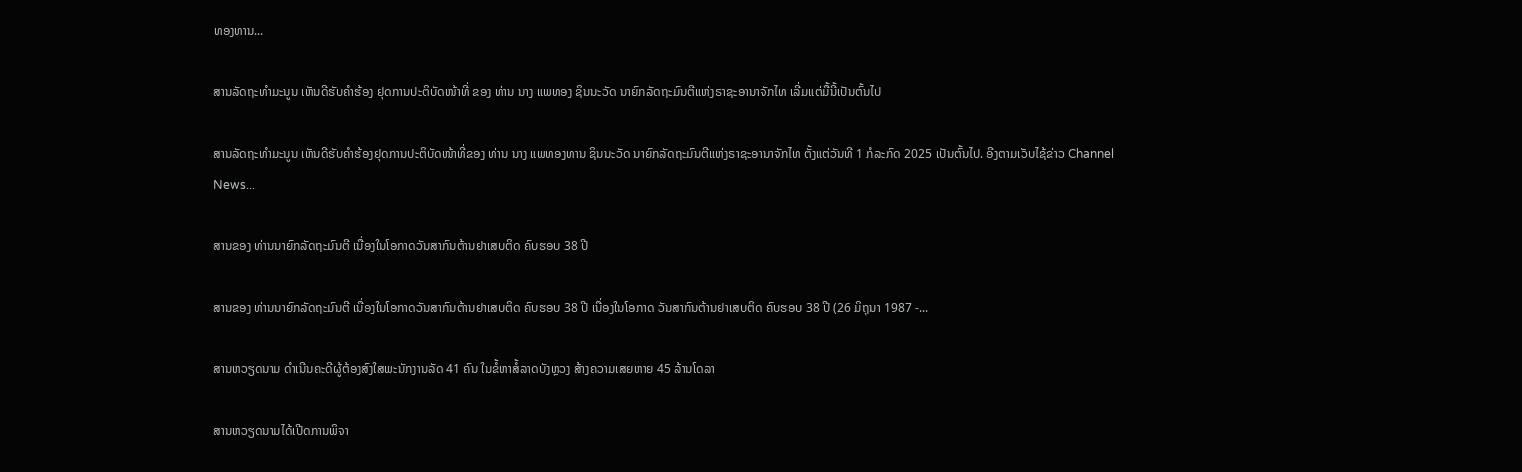ທອງທານ...

ສານລັດຖະທຳມະນູນ ເຫັນດີຮັບຄຳຮ້ອງ ຢຸດການປະຕິບັດໜ້າທີ່ ຂອງ ທ່ານ ນາງ ແພທອງ ຊິນນະວັດ ນາຍົກລັດຖະມົນຕີແຫ່ງຣາຊະອານາຈັກໄທ ເລີ່ມແຕ່ມື້ນີ້ເປັນຕົ້ນໄປ

ສານລັດຖະທຳມະນູນ ເຫັນດີຮັບຄຳຮ້ອງຢຸດການປະຕິບັດໜ້າທີ່ຂອງ ທ່ານ ນາງ ແພທອງທານ ຊິນນະວັດ ນາຍົກລັດຖະມົນຕີແຫ່ງຣາຊະອານາຈັກໄທ ຕັ້ງແຕ່ວັນທີ 1 ກໍລະກົດ 2025 ເປັນຕົ້ນໄປ. ອີງຕາມເວັບໄຊ້ຂ່າວ Channel News...

ສານຂອງ ທ່ານນາຍົກລັດຖະມົນຕີ ເນື່ອງໃນໂອກາດວັນສາກົນຕ້ານຢາເສບຕິດ ຄົບຮອບ 38 ປີ

ສານຂອງ ທ່ານນາຍົກລັດຖະມົນຕີ ເນື່ອງໃນໂອກາດວັນສາກົນຕ້ານຢາເສບຕິດ ຄົບຮອບ 38 ປີ ເນື່ອງໃນໂອກາດ ວັນສາກົນຕ້ານຢາເສບຕິດ ຄົບຮອບ 38 ປີ (26 ມິຖຸນາ 1987 -...

ສານຫວຽດນາມ ດຳເນີນຄະດີຜູ້ຕ້ອງສົງໃສພະນັກງານລັດ 41 ຄົນ ໃນຂໍ້ຫາສໍ້ລາດບັງຫຼວງ ສ້າງຄວາມເສຍຫາຍ 45 ລ້ານໂດລາ

ສານຫວຽດນາມໄດ້ເປີດການພິຈາ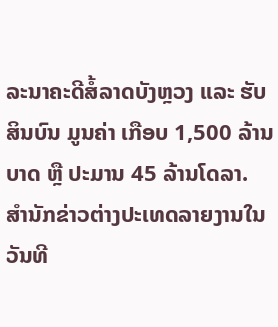ລະນາຄະດີສໍ້ລາດບັງຫຼວງ ແລະ ຮັບສິນບົນ ມູນຄ່າ ເກືອບ 1,500 ລ້ານບາດ ຫຼື ປະມານ 45 ລ້ານໂດລາ. ສຳນັກຂ່າວຕ່າງປະເທດລາຍງານໃນວັນທີ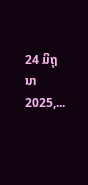24 ມິຖຸນາ 2025,...